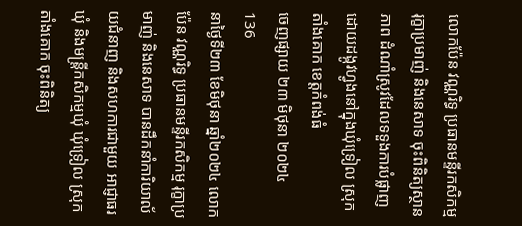លោកប៉ែន វណ្ណរិទ្ធ ប្រធានមន្ទីរកសិកម្ម រុក្ខាប្រមាញ់ និងនេសាទ ចុះពិនិត្យស្ថានភាព ដំណាំស្រូវដែលទទួងការបំផ្លាញ ដោយដង្កូវហ្វូងនៅក្នុងឃុំទ្រៀល ស្រុកតាំងគោក ខេត្តកំពង់ធំ
ចេញផ្សាយ ២៣ មិថុនា ២០២៤
136
នាថ្ងៃទី២៣ ខែមិថុនា ឆ្នាំ២០២៤ លោកប៉ែន វណ្ណរិទ្ធ ប្រធានមន្ទីរកសិកម្ម រុក្ខាប្រមាញ់ និងនេសាទ បានដឹកនាំការិយាល័យជំនាញ និងសហការជាមួយ អាជ្ញាធរឃុំ និងមន្រ្តីកសិកម្មឃុំ ឃុំទ្រៀល ស្រុកតាំងគោក ចុះពិនិត្យ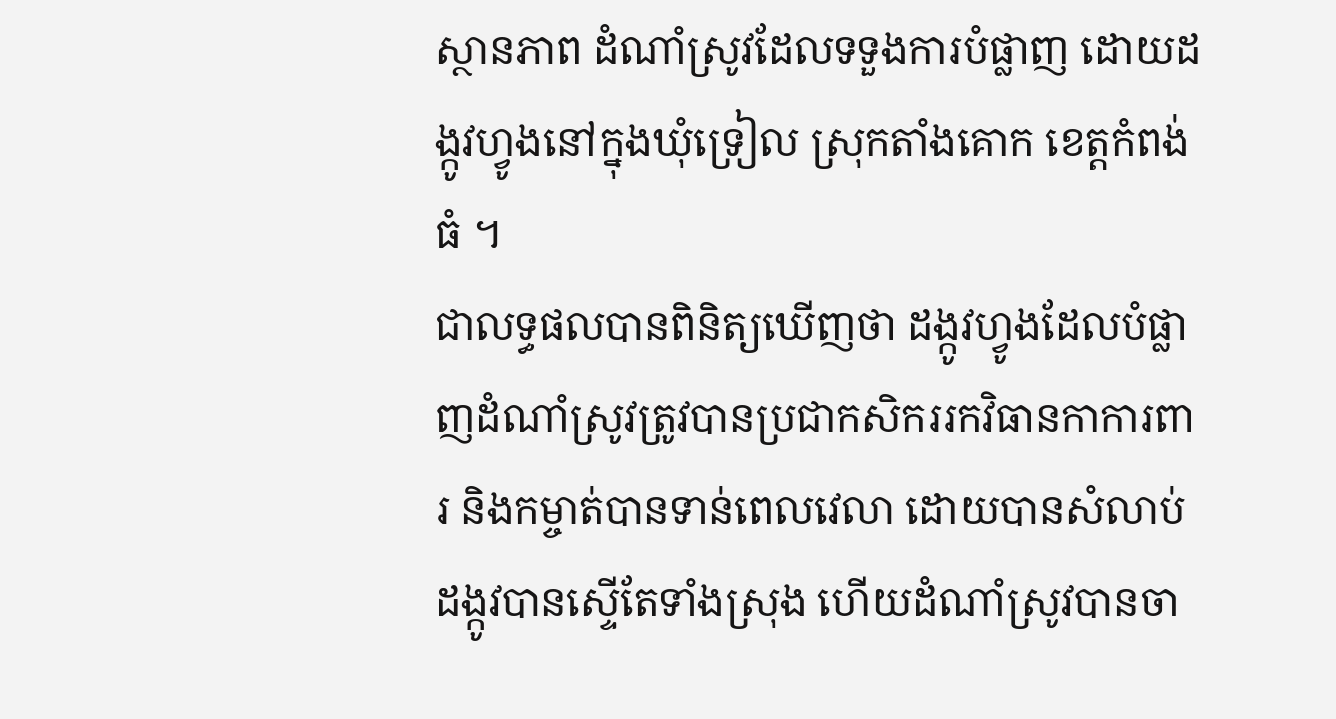ស្ថានភាព ដំណាំស្រូវដែលទទួងការបំផ្លាញ ដោយដង្កូវហ្វូងនៅក្នុងឃុំទ្រៀល ស្រុកតាំងគោក ខេត្តកំពង់ធំ ។
ជាលទ្ធផលបានពិនិត្យឃើញថា ដង្កូវហ្វូងដែលបំផ្លាញដំណាំស្រូវត្រូវបានប្រជាកសិកររកវិធានកាការពារ និងកម្ចាត់បានទាន់ពេលវេលា ដោយបានសំលាប់ដង្កូវបានស្ទើតែទាំងស្រុង ហើយដំណាំស្រូវបានចា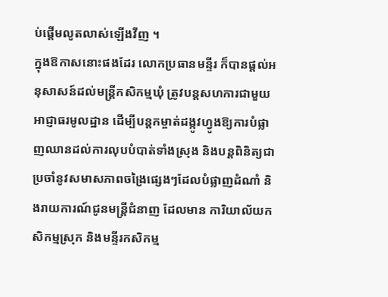ប់ផ្ដើមលូតលាស់ឡើងវីញ ។
ក្នុងឱកាសនោះផងដែរ លោកប្រធានមន្ទីរ ក៏បានផ្ដល់អនុសាសន៍ដល់មន្រ្តីកសិកម្មឃុំ ត្រូវបន្តសហការជាមួយអាជ្ញាធរមូលដ្ឋាន ដើម្បីបន្តកម្ចាត់ដង្កូវហ្វូងឱ្យការបំផ្លាញឈានដល់ការលុបបំបាត់ទាំងស្រុង និងបន្តពិនិត្យជាប្រចាំនូវសមាសភាពចង្រៃផ្សេងៗដែលបំផ្លាញដំណាំ និងរាយការណ៍ជូនមន្រ្តីជំនាញ ដែលមាន ការិយាល័យកសិកម្មស្រុក និងមន្ទីរកសិកម្ម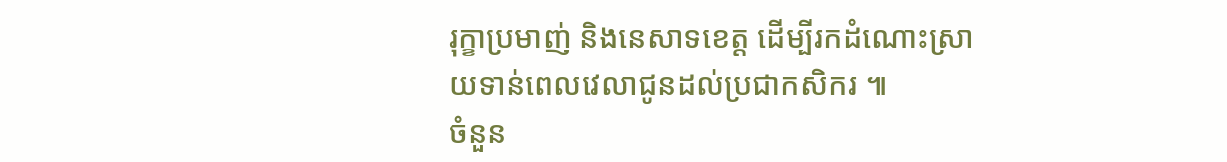រុក្ខាប្រមាញ់ និងនេសាទខេត្ត ដើម្បីរកដំណោះស្រាយទាន់ពេលវេលាជូនដល់ប្រជាកសិករ ៕
ចំនួន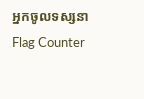អ្នកចូលទស្សនា
Flag Counter